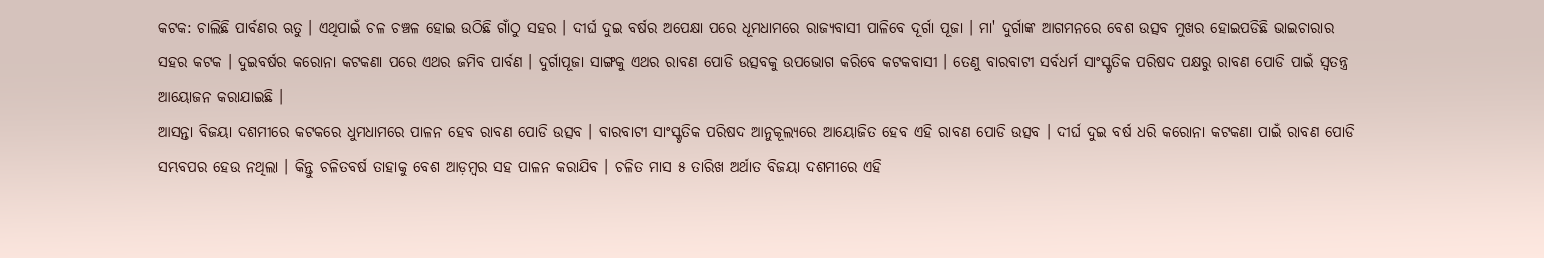କଟକ: ଚାଲିଛି ପାର୍ବଣର ଋତୁ । ଏଥିପାଇଁ ଚଳ ଚଞ୍ଚଳ ହୋଇ ଉଠିଛି ଗାଁଠୁ ସହର । ଦୀର୍ଘ ଦୁଇ ବର୍ଷର ଅପେକ୍ଷା ପରେ ଧୂମଧାମରେ ରାଜ୍ୟବାସୀ ପାଳିବେ ଦୂର୍ଗା ପୂଜା । ମା' ଦୁର୍ଗାଙ୍କ ଆଗମନରେ ବେଶ ଉତ୍ସବ ମୁଖର ହୋଇପଡିଛି ଭାଇଚାରାର ସହର କଟକ । ଦୁଇବର୍ଷର କରୋନା କଟକଣା ପରେ ଏଥର ଜମିବ ପାର୍ବଣ । ଦୁର୍ଗାପୂଜା ସାଙ୍ଗକୁ ଏଥର ରାବଣ ପୋଡି ଉତ୍ସବକୁ ଉପଭୋଗ କରିବେ କଟକବାସୀ । ତେଣୁ ବାରବାଟୀ ସର୍ବଧର୍ମ ସାଂସ୍କୃତିକ ପରିଷଦ ପକ୍ଷରୁ ରାବଣ ପୋଡି ପାଇଁ ସ୍ବତନ୍ତ୍ର ଆୟୋଜନ କରାଯାଇଛି ।
ଆସନ୍ତା ବିଜୟା ଦଶମୀରେ କଟକରେ ଧୁମଧାମରେ ପାଳନ ହେବ ରାବଣ ପୋଡି ଉତ୍ସବ । ବାରବାଟୀ ସାଂସ୍କୃତିକ ପରିଷଦ ଆନୁକୂଲ୍ୟରେ ଆୟୋଜିତ ହେବ ଏହି ରାବଣ ପୋଡି ଉତ୍ସବ । ଦୀର୍ଘ ଦୁଇ ବର୍ଷ ଧରି କରୋନା କଟକଣା ପାଇଁ ରାବଣ ପୋଡି ସମ୍ଭବପର ହେଉ ନଥିଲା । କିନ୍ତୁ ଚଳିତବର୍ଷ ତାହାକୁ ବେଶ ଆଡ଼ମ୍ବର ସହ ପାଳନ କରାଯିବ । ଚଳିତ ମାସ ୫ ତାରିଖ ଅର୍ଥାତ ବିଜୟା ଦଶମୀରେ ଏହି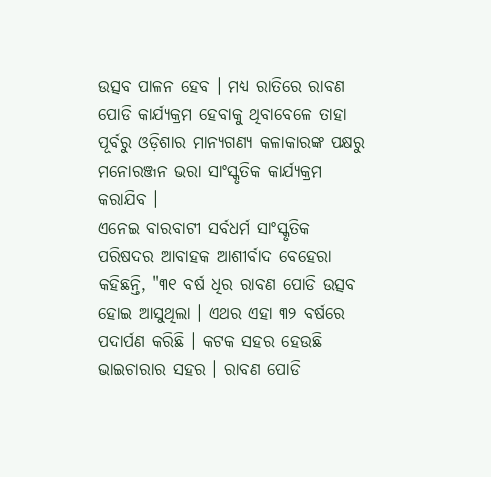ଉତ୍ସବ ପାଳନ ହେବ । ମଧ୍ୟ ରାତିରେ ରାବଣ ପୋଡି କାର୍ଯ୍ୟକ୍ରମ ହେବାକୁ ଥିବାବେଳେ ତାହା ପୂର୍ବରୁ ଓଡ଼ିଶାର ମାନ୍ୟଗଣ୍ୟ କଳାକାରଙ୍କ ପକ୍ଷରୁ ମନୋରଞ୍ଜନ ଭରା ସାଂସ୍କୃତିକ କାର୍ଯ୍ୟକ୍ରମ କରାଯିବ ।
ଏନେଇ ବାରବାଟୀ ସର୍ବଧର୍ମ ସାଂସ୍କୃତିକ ପରିଷଦର ଆବାହକ ଆଶୀର୍ବାଦ ବେହେରା କହିଛନ୍ତି, "୩୧ ବର୍ଷ ଧିର ରାବଣ ପୋଡି ଉତ୍ସବ ହୋଇ ଆସୁଥିଲା । ଏଥର ଏହା ୩୨ ବର୍ଷରେ ପଦାର୍ପଣ କରିଛି । କଟକ ସହର ହେଉଛି ଭାଇଚାରାର ସହର । ରାବଣ ପୋଡି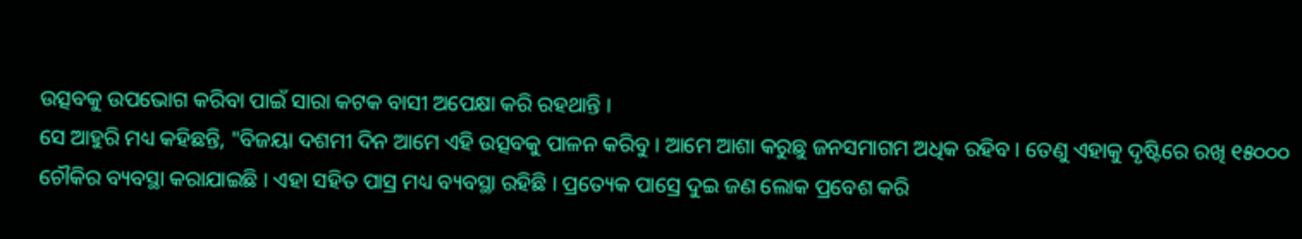ଉତ୍ସବକୁ ଉପଭୋଗ କରିବା ପାଇଁ ସାରା କଟକ ବାସୀ ଅପେକ୍ଷା କରି ରହଥାନ୍ତି ।
ସେ ଆହୁରି ମଧ୍ୟ କହିଛନ୍ତି, "ବିଜୟା ଦଶମୀ ଦିନ ଆମେ ଏହି ଉତ୍ସବକୁ ପାଳନ କରିବୁ । ଆମେ ଆଶା କରୁଛୁ ଜନସମାଗମ ଅଧିକ ରହିବ । ତେଣୁ ଏହାକୁ ଦୃଷ୍ଟିରେ ରଖି ୧୫୦୦୦ ଚୌକିର ବ୍ୟବସ୍ଥା କରାଯାଇଛି । ଏହା ସହିତ ପାସ୍ର ମଧ୍ୟ ବ୍ୟବସ୍ଥା ରହିଛି । ପ୍ରତ୍ୟେକ ପାସ୍ରେ ଦୁଇ ଜଣ ଲୋକ ପ୍ରବେଶ କରି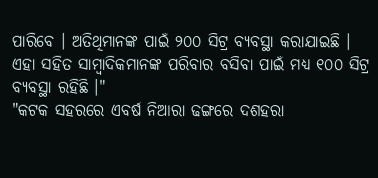ପାରିବେ । ଅତିଥିମାନଙ୍କ ପାଇଁ ୨୦୦ ସିଟ୍ର ବ୍ୟବସ୍ଥା କରାଯାଇଛି । ଏହା ସହିତ ସାମ୍ବାଦିକମାନଙ୍କ ପରିବାର ବସିବା ପାଇଁ ମଧ୍ୟ ୧୦୦ ସିଟ୍ର ବ୍ୟବସ୍ଥା ରହିଛି ।"
"କଟକ ସହରରେ ଏବର୍ଷ ନିଆରା ଢଙ୍ଗରେ ଦଶହରା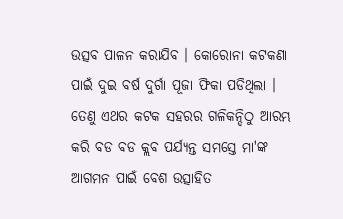ଉତ୍ସବ ପାଳନ କରାଯିବ । କୋରୋନା କଟକଣା ପାଇଁ ଦୁଇ ବର୍ଷ ଦୁର୍ଗା ପୂଜା ଫିକା ପଡିଥିଲା । ତେଣୁ ଏଥର କଟକ ସହରର ଗଳିକନ୍ଦିଠୁ ଆରମ୍ଭ କରି ବଡ ବଡ କ୍ଲବ ପର୍ଯ୍ୟନ୍ତ ସମସ୍ତେ ମା'ଙ୍କ ଆଗମନ ପାଇଁ ବେଶ ଉତ୍ସାହିତ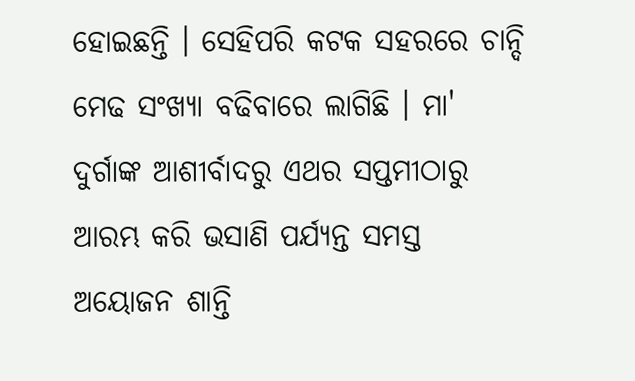ହୋଇଛନ୍ତି । ସେହିପରି କଟକ ସହରରେ ଚାନ୍ଦି ମେଢ ସଂଖ୍ୟା ବଢିବାରେ ଲାଗିଛି । ମା' ଦୁର୍ଗାଙ୍କ ଆଶୀର୍ବାଦରୁ ଏଥର ସପ୍ତମୀଠାରୁ ଆରମ୍ଭ କରି ଭସାଣି ପର୍ଯ୍ୟନ୍ତ ସମସ୍ତ ଅୟୋଜନ ଶାନ୍ତି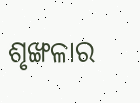ଶୃଙ୍ଖଳାର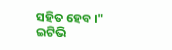ସହିତ ହେବ ।"
ଇଟିଭି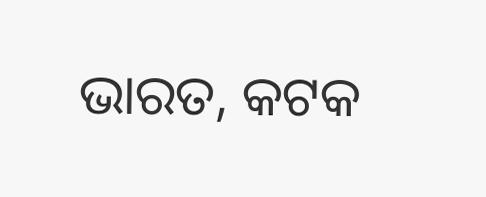ଭାରତ, କଟକ